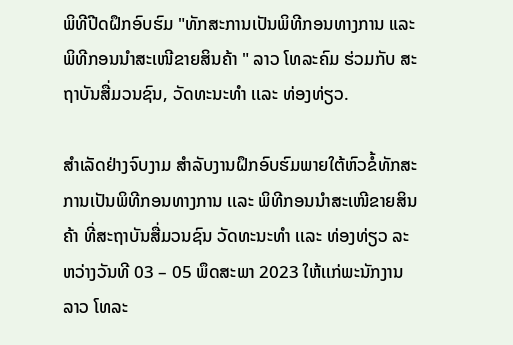ພິທີປີດຝຶກອົບຮົມ "ທັກສະການເປັນພິທີກອນທາງການ ແລະ ພິທີກອນນໍາສະເໜີຂາຍສິນຄ້າ " ລາວ ໂທລະຄົມ ຮ່ວມກັບ ສະຖາບັນສື່ມວນຊົນ, ວັດທະນະທຳ ເເລະ ທ່ອງທ່ຽວ.

ສຳເລັດຢ່າງຈົບງາມ ສຳລັບງານຝຶກອົບຮົມພາຍໃຕ້ຫົວຂໍ້ທັກສະການເປັນພິທີກອນທາງການ ເເລະ ພິທີກອນນຳສະເໜີຂາຍສິນຄ້າ ທີ່ສະຖາບັນສື່ມວນຊົນ ວັດທະນະທຳ ເເລະ ທ່ອງທ່ຽວ ລະຫວ່າງວັນທີ 03 – 05 ພຶດສະພາ 2023 ໃຫ້ເເກ່ພະນັກງານ ລາວ ໂທລະ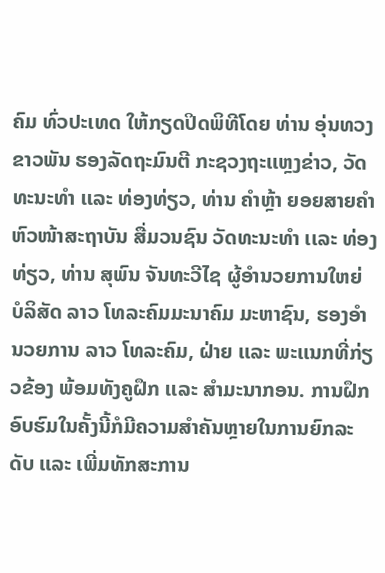ຄົມ ທົ່ວປະເທດ ໃຫ້ກຽດປິດພິທີໂດຍ ທ່ານ ອຸ່ນທວງ ຂາວພັນ ຮອງລັດຖະມົນຕີ ກະຊວງຖະເເຫຼງຂ່າວ, ວັດທະນະທໍາ ເເລະ ທ່ອງທ່ຽວ, ທ່ານ ຄຳຫຼ້າ ຍອຍສາຍຄຳ ຫົວໜ້າສະຖາບັນ ສື່ມວນຊົນ ວັດທະນະທຳ ເເລະ ທ່ອງທ່ຽວ, ທ່ານ ສຸພົນ ຈັນທະວີໄຊ ຜູ້ອຳນວຍການໃຫຍ່ ບໍລິສັດ ລາວ ໂທລະຄົມມະນາຄົມ ມະຫາຊົນ, ຮອງອຳນວຍການ ລາວ ໂທລະຄົມ, ຝ່າຍ ເເລະ ພະເເນກທີ່ກ່ຽວຂ້ອງ ພ້ອມທັງຄູຝຶກ ເເລະ ສຳມະນາກອນ. ການຝຶກອົບຮົມໃນຄັ້ງນີ້ກໍມີຄວາມສຳຄັນຫຼາຍໃນການຍົກລະດັບ ເເລະ ເພີ່ມທັກສະການ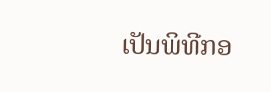ເປັນພິທີກອ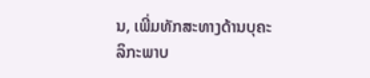ນ, ເພີ່ມທັກສະທາງດ້ານບຸຄະລິກະພາບ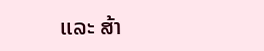ເເລະ ສ້າ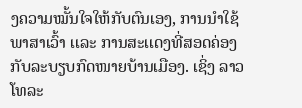ງຄວາມໝັ້ນໃຈໃຫ້ກັບຕົນເອງ, ການນຳໃຊ້ພາສາເວົ້າ ເເລະ ການສະເເດງທີ່ສອດຄ່ອງກັບລະບຽບກົດໜາຍບ້ານເມືອງ. ເຊິ່ງ ລາວ ໂທລະ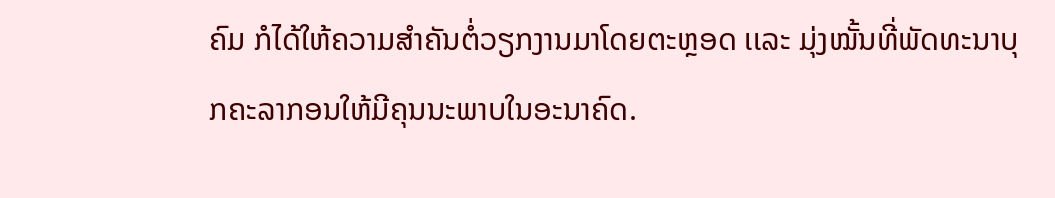ຄົມ ກໍໄດ້ໃຫ້ຄວາມສຳຄັນຕໍ່ວຽກງານມາໂດຍຕະຫຼອດ ເເລະ ມຸ່ງໝັ້ນທີ່ພັດທະນາບຸກຄະລາກອນໃຫ້ມີຄຸນນະພາບໃນອະນາຄົດ.